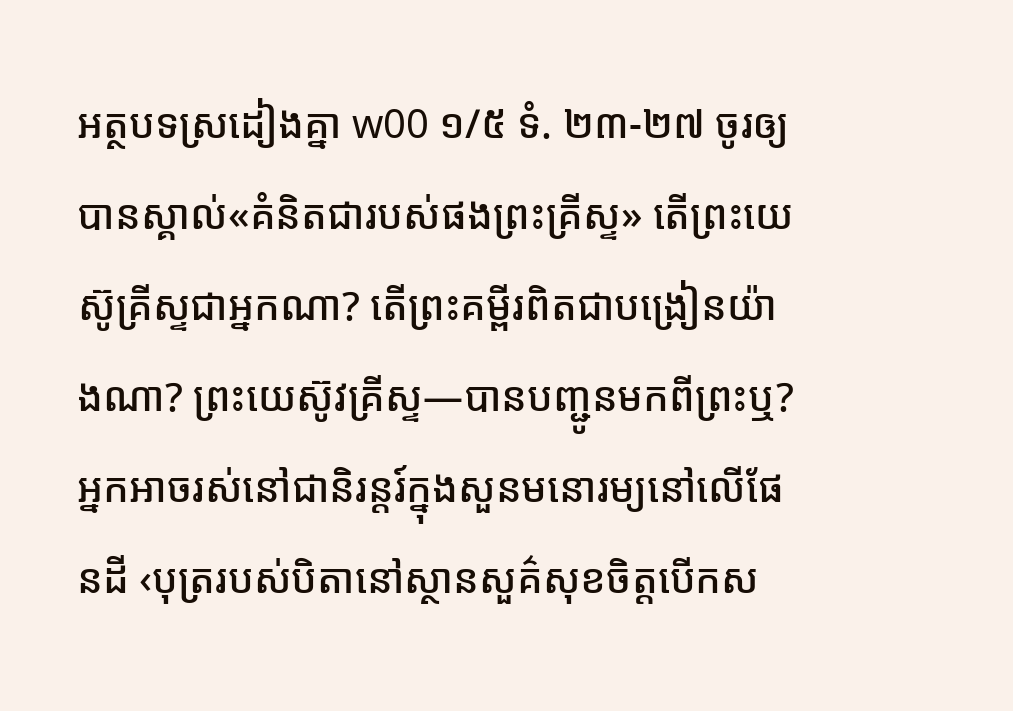អត្ថបទស្រដៀងគ្នា w00 ១/៥ ទំ. ២៣-២៧ ចូរឲ្យបានស្គាល់«គំនិតជារបស់ផងព្រះគ្រីស្ទ» តើព្រះយេស៊ូគ្រីស្ទជាអ្នកណា? តើព្រះគម្ពីរពិតជាបង្រៀនយ៉ាងណា? ព្រះយេស៊ូវគ្រីស្ទ—បានបញ្ជូនមកពីព្រះឬ? អ្នកអាចរស់នៅជានិរន្តរ៍ក្នុងសួនមនោរម្យនៅលើផែនដី ‹បុត្ររបស់បិតានៅស្ថានសួគ៌សុខចិត្ដបើកស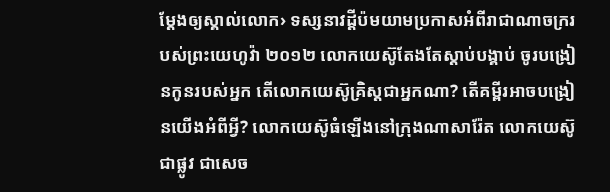ម្ដែងឲ្យស្គាល់លោក› ទស្សនាវដ្ដីប៉មយាមប្រកាសអំពីរាជាណាចក្ររបស់ព្រះយេហូវ៉ា ២០១២ លោកយេស៊ូតែងតែស្ដាប់បង្គាប់ ចូរបង្រៀនកូនរបស់អ្នក តើលោកយេស៊ូគ្រិស្តជាអ្នកណា? តើគម្ពីរអាចបង្រៀនយើងអំពីអ្វី? លោកយេស៊ូធំឡើងនៅក្រុងណាសារ៉ែត លោកយេស៊ូ ជាផ្លូវ ជាសេច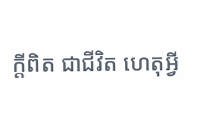ក្ដីពិត ជាជីវិត ហេតុអ្វី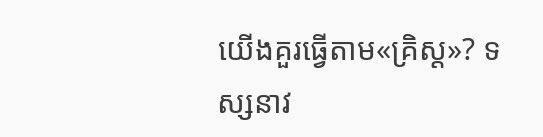យើងគួរធ្វើតាម«គ្រិស្ដ»? ទស្សនាវ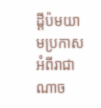ដ្ដីប៉មយាមប្រកាសអំពីរាជាណាច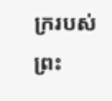ក្ររបស់ព្រះ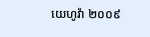យេហូវ៉ា ២០០៩